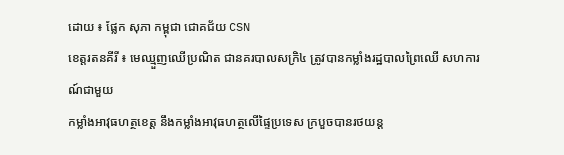ដោយ ៖ ផ្លែក សុភា កម្ពុជា ជោគជ័យ CSN
ខេត្តរតនគីរី ៖ មេឈ្មួញឈើប្រណិត ជានគរបាលសក្រិ៤ ត្រូវបានកម្លាំងរដ្ឋបាលព្រៃឈើ សហការណ៍ជាមួយ
កម្លាំងអាវុធហត្ថខេត្ត នឹងកម្លាំងអាវុធហត្ថលើផ្ទៃប្រទេស ក្របួចបានរថយន្ត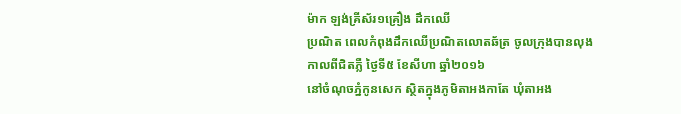ម៉ាក ឡង់គ្រីស័រ១គ្រឿង ដឹកឈើ
ប្រណិត ពេលកំពុងដឹកឈើប្រណិតលោតឆ័ត្រ ចូលក្រុងបានលុង កាលពីជិតភ្លឺ ថ្ងៃទី៥ ខែសីហា ឆ្នាំ២០១៦
នៅចំណុចភ្នំកូនសេក ស្ថិតក្នុងភូមិតាអងកាតែ ឃុំតាអង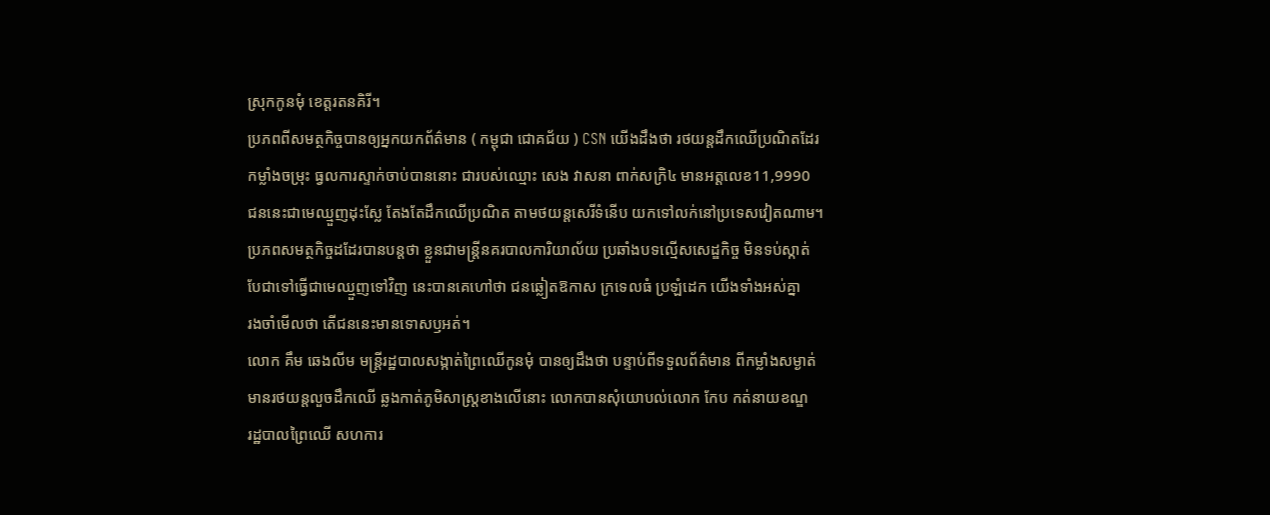ស្រុកកូនមុំ ខេត្តរតនគិរី។
ប្រភពពីសមត្ថកិច្ចបានឲ្យអ្នកយកព័ត៌មាន ( កម្ពុជា ជោគជ័យ ) CSN យើងដឹងថា រថយន្តដឹកឈើប្រណិតដែរ
កម្លាំងចម្រុះ ធ្វលការស្ទាក់ចាប់បាននោះ ជារបស់ឈ្មោះ សេង វាសនា ពាក់សក្រិ៤ មានអត្តលេខ11,9990
ជននេះជាមេឈ្មួញដុះស្លែ តែងតែដឹកឈើប្រណិត តាមថយន្តសេរីទំនើប យកទៅលក់នៅប្រទេសវៀតណាម។
ប្រភពសមត្ថកិច្ចដដែរបានបន្តថា ខ្លួនជាមន្ត្រីនគរបាលការិយាល័យ ប្រឆាំងបទល្មើសសេដ្ឌកិច្ច មិនទប់ស្កាត់
បែជាទៅធ្វើជាមេឈ្មួញទៅវិញ នេះបានគេហៅថា ជនឆ្លៀតឱកាស ក្រទេលធំ ប្រឡំដេក យើងទាំងអស់គ្នា
រងចាំមើលថា តើជននេះមានទោសឫអត់។
លោក គឹម ឆេងលីម មន្ត្រីរដ្ឋបាលសង្កាត់ព្រៃឈើកូនមុំ បានឲ្យដឹងថា បន្ទាប់ពីទទួលព័ត៌មាន ពីកម្លាំងសម្ងាត់
មានរថយន្តលួចដឹកឈើ ឆ្លងកាត់ភូមិសាស្ត្រខាងលើនោះ លោកបានសុំយោបល់លោក កែប កត់នាយខណ្ឌ
រដ្ឋបាលព្រៃឈើ សហការ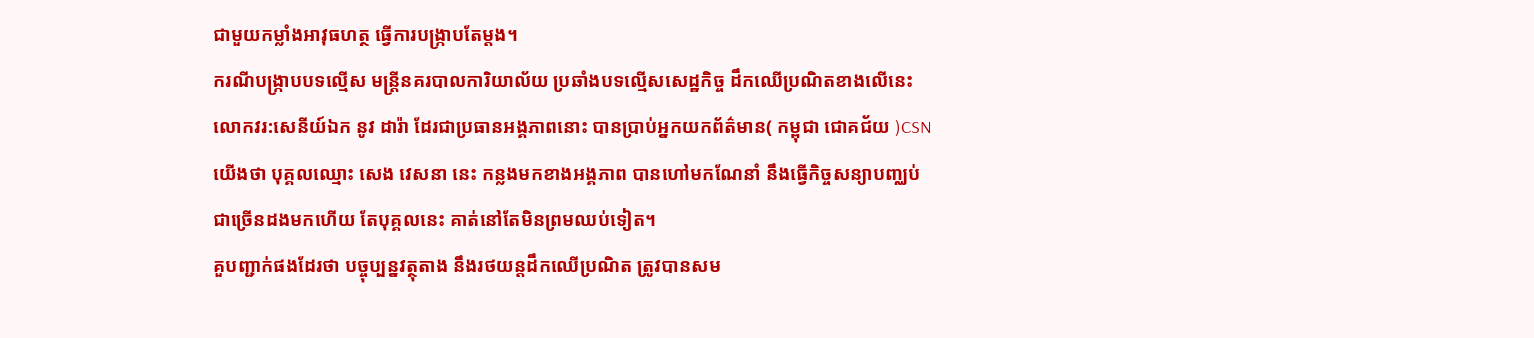ជាមួយកម្លាំងអាវុធហត្ថ ធ្វើការបង្ក្រាបតែម្តង។
ករណីបង្ក្រាបបទល្មើស មន្ត្រីនគរបាលការិយាល័យ ប្រឆាំងបទល្មើសសេដ្ឋកិច្ច ដឹកឈើប្រណិតខាងលើនេះ
លោកវរ:សេនីយ៍ឯក នូវ ដារ៉ា ដែរជាប្រធានអង្គភាពនោះ បានប្រាប់អ្នកយកព័ត៌មាន( កម្ពុជា ជោគជ័យ )CSN
យើងថា បុគ្គលឈ្មោះ សេង វេសនា នេះ កន្លងមកខាងអង្គភាព បានហៅមកណែនាំ នឹងធ្វើកិច្ចសន្យាបញ្ឈប់
ជាច្រើនដងមកហើយ តែបុគ្គលនេះ គាត់នៅតែមិនព្រមឈប់ទៀត។
គួបញ្ជាក់ផងដែរថា បច្ចុប្បន្នវត្ថុតាង នឹងរថយន្តដឹកឈើប្រណិត ត្រូវបានសម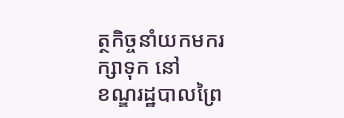ត្ថកិច្ចនាំយកមករក្សាទុក នៅ
ខណ្ឌរដ្ឋបាលព្រៃ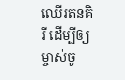ឈើរតនគិរី ដើម្បីឲ្យម្ចាស់ចូ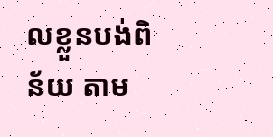លខ្លួនបង់ពិន័យ តាម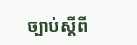ច្បាប់ស្តីពី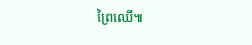ព្រៃឈើ៕